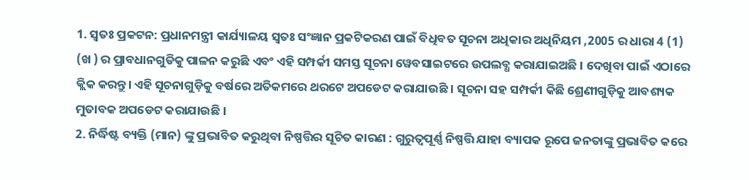1. ସ୍ୱତଃ ପ୍ରକଟନ: ପ୍ରଧାନମନ୍ତ୍ରୀ କାର୍ଯ୍ୟାଳୟ ସ୍ୱତଃ ସଂଜ୍ଞାନ ପ୍ରକଟିକରଣ ପାଇଁ ବିଧିବତ ସୂଚନା ଅଧିକାର ଅଧିନିୟମ ,2005 ର ଧାରା 4 (1) (ଖ ) ର ପ୍ରାବଧାନଗୁଡିକୁ ପାଳନ କରୁଛି ଏବଂ ଏହି ସମ୍ପର୍କୀ ସମସ୍ତ ସୂଚନା ୱେବସାଇଟରେ ଉପଲବ୍ଧ କରାଯାଇଅଛି । ଦେଖିବା ପାଇଁ ଏଠାରେ କ୍ଲିକ କରନ୍ତୁ। ଏହି ସୂଚନାଗୁଡ଼ିକୁ ବର୍ଷରେ ଅତିକମରେ ଥରଟେ ଅପଡେଟ କରାଯାଉଛି । ସୂଚନା ସହ ସମ୍ପର୍କୀ କିଛି ଶ୍ରେଣୀଗୁଡ଼ିକୁ ଆବଶ୍ୟକ ମୁତାବକ ଅପଡେଟ କରାଯାଉଛି ।
2. ନିର୍ଦ୍ଧିଷ୍ଟ ବ୍ୟକ୍ତି (ମାନ) ଙ୍କୁ ପ୍ରଭାବିତ କରୁଥିବା ନିଷ୍ପତ୍ତିର ସୂଚିତ କାରଣ : ଗୁରୁତ୍ୱପୂର୍ଣ୍ଣ ନିଷ୍ପତ୍ତି ଯାହା ବ୍ୟାପକ ରୂପେ ଜନତାଙ୍କୁ ପ୍ରଭାବିତ କରେ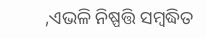,ଏଭଳି ନିଷ୍ପତ୍ତି ସମ୍ବଦ୍ଧିତ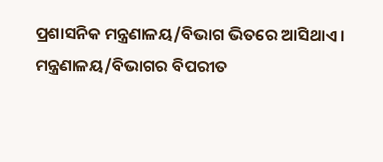ପ୍ରଶାସନିକ ମନ୍ତ୍ରଣାଳୟ/ବିଭାଗ ଭିତରେ ଆସିଥାଏ । ମନ୍ତ୍ରଣାଳୟ/ବିଭାଗର ବିପରୀତ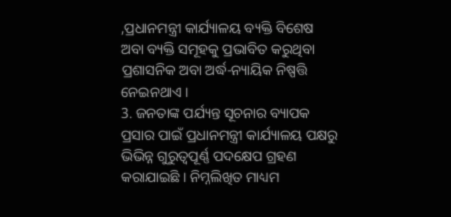,ପ୍ରଧାନମନ୍ତ୍ରୀ କାର୍ଯ୍ୟାଳୟ ବ୍ୟକ୍ତି ବିଶେଷ ଅବା ବ୍ୟକ୍ତି ସମୂହକୁ ପ୍ରଭାବିତ କରୁଥିବା ପ୍ରଶାସନିକ ଅବା ଅର୍ଦ୍ଧ-ନ୍ୟାୟିକ ନିଷ୍ପତ୍ତି ନେଇନଥାଏ ।
3. ଜନତାଙ୍କ ପର୍ଯ୍ୟନ୍ତ ସୂଚନାର ବ୍ୟାପକ ପ୍ରସାର ପାଇଁ ପ୍ରଧାନମନ୍ତ୍ରୀ କାର୍ଯ୍ୟାଳୟ ପକ୍ଷରୁ ଭିଭିନ୍ନ ଗୁରୁତ୍ୱପୂର୍ଣ୍ଣ ପଦକ୍ଷେପ ଗ୍ରହଣ କରାଯାଇଛି । ନିମ୍ନଲିଖିତ ମାଧ୍ୟମ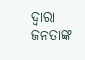ଦ୍ଵାରା ଜନତାଙ୍କ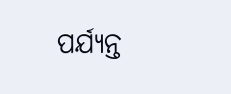ପର୍ଯ୍ୟନ୍ତ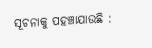ସୂଚନାକୁ ପହଞ୍ଚାଯାଉଛି :